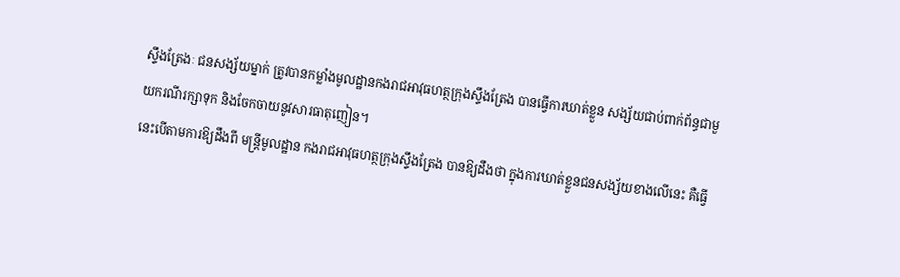ស្ទឹងត្រែងៈ ជនសង្ស័យម្នាក់ ត្រូវបានកម្លាំងមូលដ្ឋានកងរាជអាវុធហត្ថក្រុងស្ទឹងត្រែង បានធ្វើការឃាត់ខ្លួន សង្ស័យជាប់ពាក់ព័ន្ធជាមួយករណីរក្សាទុក និងចែកចាយនូវសារធាតុញៀន។
នេះបើតាមការឱ្យដឹងពី មន្ត្រីមូលដ្ឋាន កងរាជអាវុធហត្ថក្រុងស្ទឹងត្រែង បានឱ្យដឹងថា ក្នុងការឃាត់ខ្លួនជនសង្ស័យខាងលើនេះ គឺធ្វើ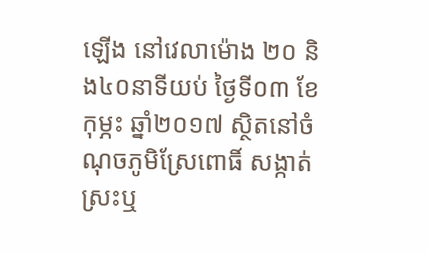ឡើង នៅវេលាម៉ោង ២០ និង៤០នាទីយប់ ថ្ងៃទី០៣ ខែកុម្ភះ ឆ្នាំ២០១៧ ស្ថិតនៅចំណុចភូមិស្រែពោធិ៍ សង្កាត់ស្រះឬ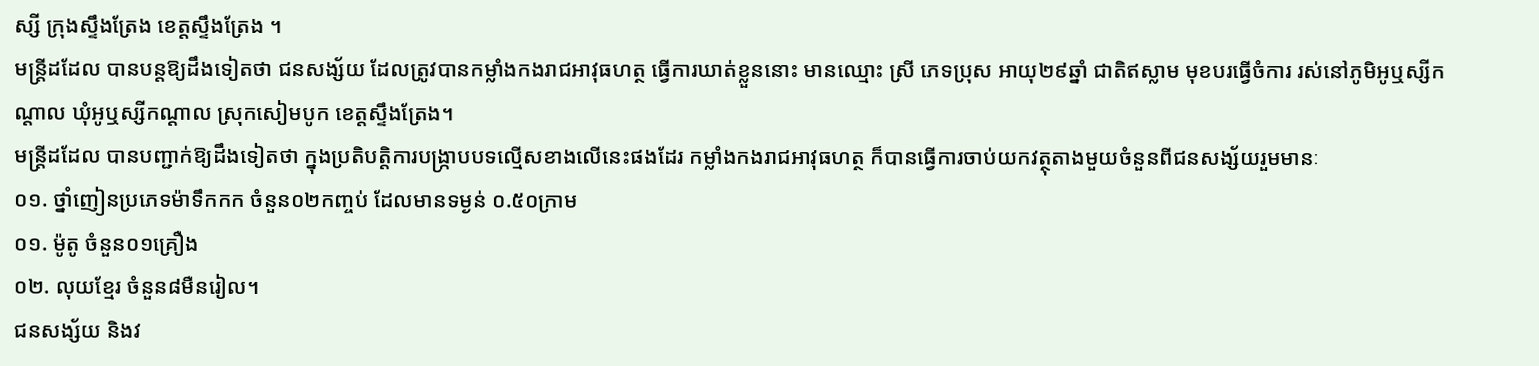ស្សី ក្រុងស្ទឹងត្រែង ខេត្តស្ទឹងត្រែង ។
មន្ត្រីដដែល បានបន្តឱ្យដឹងទៀតថា ជនសង្ស័យ ដែលត្រូវបានកម្លាំងកងរាជអាវុធហត្ថ ធ្វើការឃាត់ខ្លួននោះ មានឈ្មោះ ស្រី ភេទប្រុស អាយុ២៩ឆ្នាំ ជាតិឥស្លាម មុខបរធ្វើចំការ រស់នៅភូមិអូឬស្សីកណ្ដាល ឃុំអូឬស្សីកណ្ដាល ស្រុកសៀមបូក ខេត្តស្ទឹងត្រែង។
មន្ត្រីដដែល បានបញ្ជាក់ឱ្យដឹងទៀតថា ក្នុងប្រតិបត្តិការបង្ក្រាបបទល្មើសខាងលើនេះផងដែរ កម្លាំងកងរាជអាវុធហត្ថ ក៏បានធ្វើការចាប់យកវត្ថុតាងមួយចំនួនពីជនសង្ស័យរួមមានៈ
០១. ថ្នាំញៀនប្រភេទម៉ាទឹកកក ចំនួន០២កញ្ចប់ ដែលមានទម្ងន់ ០.៥០ក្រាម
០១. ម៉ូតូ ចំនួន០១គ្រឿង
០២. លុយខ្មែរ ចំនួន៨មឺនរៀល។
ជនសង្ស័យ និងវ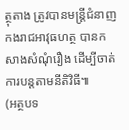ត្ថុតាង ត្រូវបានមន្ត្រីជំនាញកងរាជអាវុធហត្ថ បានកសាងសំណុំរឿង ដើម្បីចាត់ការបន្តតាមនីតិវិធី៕
(អត្ថបទ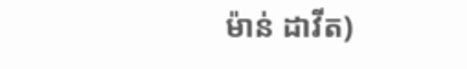ម៉ាន់ ដាវីត)